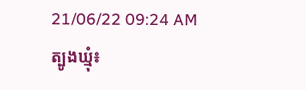21/06/22 09:24 AM
ត្បូងឃ្មុំ៖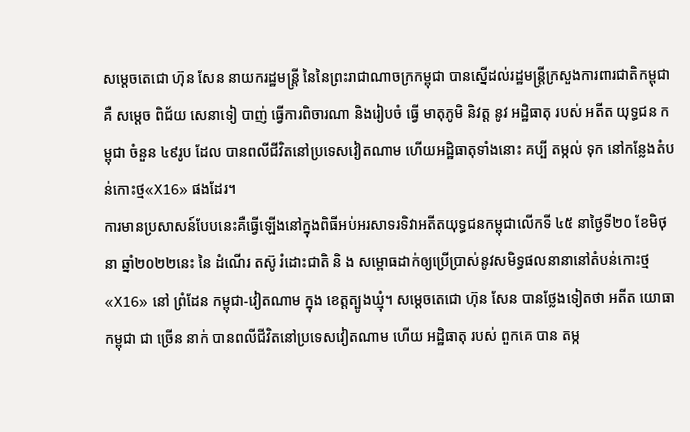សម្តេចតេជោ ហ៊ុន សែន នាយករដ្ឋមន្រ្តី នៃនៃព្រះរាជាណាចក្រកម្ពុជា បានស្នើដល់រដ្ឋមន្រ្តីក្រសួងការពារជាតិកម្ពុជា គឺ សម្តេច ពិជ័យ សេនាទៀ បាញ់ ធ្វើការពិចារណា និងរៀបចំ ធ្វើ មាតុភូមិ និវត្ត នូវ អដ្ឋិធាតុ របស់ អតីត យុទ្ធជន កម្ពុជា ចំនួន ៤៩រូប ដែល បានពលីជីវិតនៅប្រទេសវៀតណាម ហើយអដ្ឋិធាតុទាំងនោះ គប្បី តម្កល់ ទុក នៅកន្លែងតំបន់កោះថ្ម«X16» ផងដែរ។
ការមានប្រសាសន៍បែបនេះគឺធ្វើឡើងនៅក្នុងពិធីអប់អរសាទរទិវាអតីតយុទ្ធជនកម្ពុជាលើកទី ៤៥ នាថ្ងៃទី២០ ខែមិថុនា ឆ្នាំ២០២២នេះ នៃ ដំណើរ តស៊ូ រំដោះជាតិ និ ង សម្ពោធដាក់ឲ្យប្រើប្រាស់នូវសមិទ្ធផលនានានៅតំបន់កោះថ្ម«X16» នៅ ព្រំដែន កម្ពុជា-វៀតណាម ក្នុង ខេត្តត្បូងឃ្មុំ។ សម្តេចតេជោ ហ៊ុន សែន បានថ្លែងទៀតថា អតីត យោធា កម្ពុជា ជា ច្រើន នាក់ បានពលីជីវិតនៅប្រទេសវៀតណាម ហើយ អដ្ឋិធាតុ របស់ ពួកគេ បាន តម្ក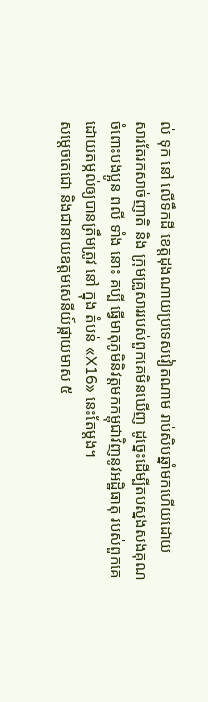ល់ ទុក នៅ លើទឹកដី ខេត្តដុងណាយប្រទេសវៀតណាម រាប់សិបឆ្នាំមកហើយដោយ
សារតែរកសាច់ញាតិ និង ក្រុមគ្រួសាររបស់ពួកគេមិនឃើញ ដូច្នេះដើម្បីតបស្នងសងគុណចំពោះបងប្អូន ពលី ទាំង នោះ គប្បី ធ្វើមាតុភូមិនិវត្តមកកម្ពុជាវិញនូវអដ្ឋិធាតុ របស់ពួកគេ ដោយតម្កល់ឲ្យបានត្រឹមត្រូវ នៅ ក្នុង តំបន់ «X16» នេះតែម្តង។
សម្ដេចតេជោ និងជានាយឧត្ដមសេនីយ៍ផ្កាយមាស ៥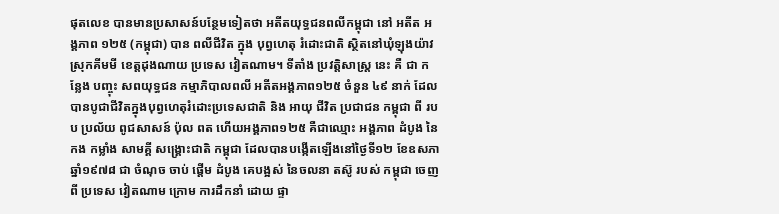ផុតលេខ បានមានប្រសាសន៍បន្ថែមទៀតថា អតីតយុទ្ធជនពលីកម្ពុជា នៅ អតីត អង្គភាព ១២៥ (កម្ពុជា) បាន ពលីជីវិត ក្នុង បុព្វហេតុ រំដោះជាតិ ស្ថិតនៅឃុំឡុងយ៉ាវ ស្រុកគីមមី ខេត្តដុងណាយ ប្រទេស វៀតណាម។ ទីតាំង ប្រវត្តិសាស្ត្រ នេះ គឺ ជា កន្លែង បញ្ចុះ សពយុទ្ធជន កម្មាភិបាលពលី អតីតអង្គភាព១២៥ ចំនួន ៤៩ នាក់ ដែល បានបូជាជីវិតក្នុងបុព្វហេតុរំដោះប្រទេសជាតិ និង អាយុ ជីវិត ប្រជាជន កម្ពុជា ពី របប ប្រល័យ ពូជសាសន៍ ប៉ុល ពត ហើយអង្គភាព១២៥ គឺជាឈ្មោះ អង្គភាព ដំបូង នៃ កង កម្លាំង សាមគ្គី សង្គ្រោះជាតិ កម្ពុជា ដែលបានបង្កើតឡើងនៅថ្ងៃទី១២ ខែឧសភា ឆ្នាំ១៩៧៨ ជា ចំណុច ចាប់ ផ្តើម ដំបូង គេបង្អស់ នៃចលនា តស៊ូ របស់ កម្ពុជា ចេញ ពី ប្រទេស វៀតណាម ក្រោម ការដឹកនាំ ដោយ ផ្ទា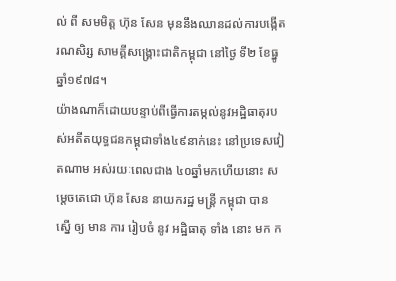ល់ ពី សមមិត្ត ហ៊ុន សែន មុននឹងឈានដល់ការបង្កើតរណសិរ្ស សាមគ្គីសង្គ្រោះជាតិកម្ពុជា នៅថ្ងៃ ទី២ ខែធ្នូ ឆ្នាំ១៩៧៨។
យ៉ាងណាក៏ដោយបន្ទាប់ពីធ្វើការតម្កល់នូវអដ្ឋិធាតុរបស់អតីតយុទ្ធជនកម្ពុជាទាំង៤៩នាក់នេះ នៅប្រទេសវៀតណាម អស់រយៈពេលជាង ៤០ឆ្នាំមកហើយនោះ សម្តេចតេជោ ហ៊ុន សែន នាយករដ្ឋ មន្រ្តី កម្ពុជា បាន ស្នើ ឲ្យ មាន ការ រៀបចំ នូវ អដ្ឋិធាតុ ទាំង នោះ មក ក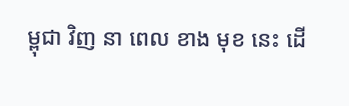ម្ពុជា វិញ នា ពេល ខាង មុខ នេះ ដើ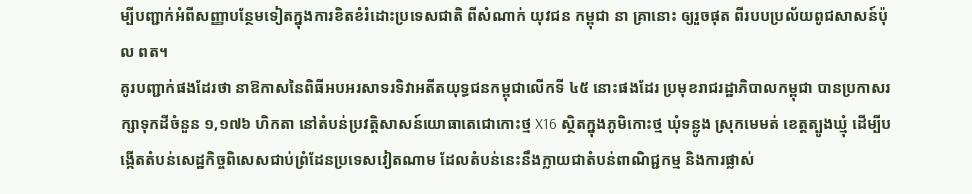ម្បីបញ្ជាក់អំពីសញ្ញាបន្ថែមទៀតក្នុងការខិតខំរំដោះប្រទេសជាតិ ពីសំណាក់ យុវជន កម្ពុជា នា គ្រានោះ ឲ្យរួចផុត ពីរបបប្រល័យពូជសាសន៍ប៉ុល ពត។
គូរបញ្ជាក់ផងដែរថា នាឱកាសនៃពិធីអបអរសាទរទិវាអតីតយុទ្ធជនកម្ពុជាលើកទី ៤៥ នោះផងដែរ ប្រមុខរាជរដ្ឋាភិបាលកម្ពុជា បានប្រកាសរក្សាទុកដីចំនួន ១,១៧៦ ហិកតា នៅតំបន់ប្រវត្តិសាសន៍យោធាតេជោកោះថ្ម X16 ស្ថិតក្នុងភូមិកោះថ្ម ឃុំទន្លូង ស្រុកមេមត់ ខេត្តត្បូងឃ្មុំ ដើម្បីបង្កើតតំបន់សេដ្ឋកិច្ចពិសេសជាប់ព្រំដែនប្រទេសវៀតណាម ដែលតំបន់នេះនឹងក្លាយជាតំបន់ពាណិជ្ជកម្ម និងការផ្លាស់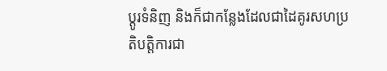ប្តូរទំនិញ និងក៏ជាកន្លែងដែលជាដៃគូរសហប្រតិបត្តិការជា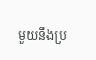មួយនឹងប្រ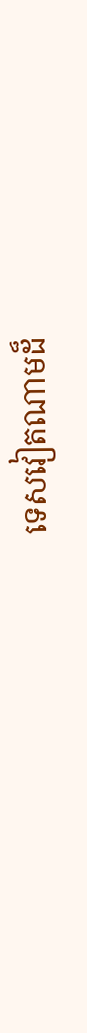ទេសវៀតណាមដ៏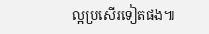ល្អប្រសើរទៀតផង៕